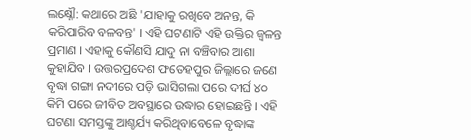ଲକ୍ଷ୍ନୌ: କଥାରେ ଅଛି 'ଯାହାକୁ ରଖିବେ ଅନନ୍ତ, କି କରିପାରିବ ବଳବନ୍ତ' । ଏହି ଘଟଣାଟି ଏହି ଉକ୍ତିର ଜ୍ବଳନ୍ତ ପ୍ରମାଣ । ଏହାକୁ କୌଣସି ଯାଦୁ ନା ବଞ୍ଚିବାର ଆଶା କୁହାଯିବ । ଉତ୍ତରପ୍ରଦେଶ ଫତେହପୁର ଜିଲ୍ଲାରେ ଜଣେ ବୃଦ୍ଧା ଗଙ୍ଗା ନଦୀରେ ପଡ଼ି ଭାସିଗଲା ପରେ ଦୀର୍ଘ ୪୦ କିମି ପରେ ଜୀବିତ ଅବସ୍ଥାରେ ଉଦ୍ଧାର ହୋଇଛନ୍ତି । ଏହି ଘଟଣା ସମସ୍ତଙ୍କୁ ଆଶ୍ଚର୍ଯ୍ୟ କରିଥିବାବେଳେ ବୃଦ୍ଧାଙ୍କ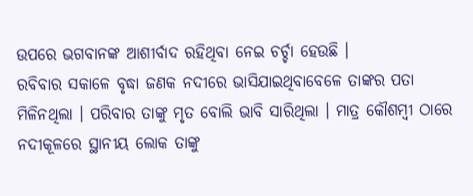ଉପରେ ଭଗବାନଙ୍କ ଆଶୀର୍ବାଦ ରହିଥିବା ନେଇ ଚର୍ଚ୍ଚା ହେଉଛି ।
ରବିବାର ସକାଳେ ବୃଦ୍ଧା ଜଣକ ନଦୀରେ ଭାସିଯାଇଥିବାବେଳେ ତାଙ୍କର ପତା ମିଳିନଥିଲା । ପରିବାର ତାଙ୍କୁ ମୃତ ବୋଲି ଭାବି ସାରିଥିଲା । ମାତ୍ର କୌଶମ୍ବୀ ଠାରେ ନଦୀକୂଳରେ ସ୍ଥାନୀୟ ଲୋକ ତାଙ୍କୁ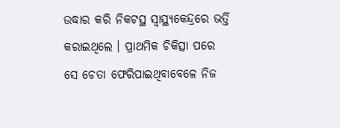ଉଦ୍ଧାର କରି ନିକଟସ୍ଥ ସ୍ବାସ୍ଥ୍ୟକେନ୍ଦ୍ରରେ ଭର୍ତ୍ତି କରାଇଥିଲେ । ପ୍ରାଥମିକ ଚିକିତ୍ସା ପରେ ସେ ଚେତା ଫେରିପାଇଥିବାବେଳେ ନିଜ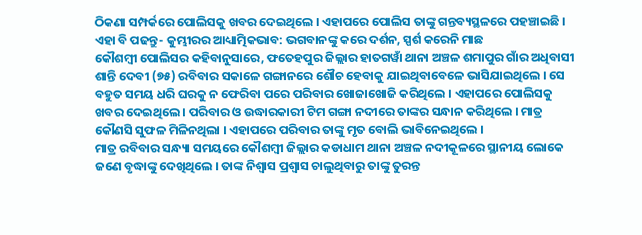ଠିକଣା ସମ୍ପର୍କରେ ପୋଲିସକୁ ଖବର ଦେଇଥିଲେ । ଏହାପରେ ପୋଲିସ ତାଙ୍କୁ ଗନ୍ତବ୍ୟସ୍ଥଳରେ ପହଞ୍ଚାଇଛି ।
ଏହା ବି ପଢନ୍ତୁ- କୁମ୍ଭୀରର ଆଧ୍ୟାତ୍ମିକଭାବ: ଭଗବାନଙ୍କୁ କରେ ଦର୍ଶନ, ସ୍ପର୍ଶ କରେନି ମାଛ
କୌଶମ୍ବୀ ପୋଲିସର କହିବାନୁସାରେ, ଫତେହପୁର ଜିଲ୍ଲାର ହାତଗୱାଁ ଥାନା ଅଞ୍ଚଳ ଶମାପୁର ଗାଁର ଅଧିବାସୀ ଶାନ୍ତି ଦେବୀ (୭୫) ରବିବାର ସକାଳେ ଗଙ୍ଗାନରେ ଶୌଚ ହେବାକୁ ଯାଇଥିବାବେଳେ ଭାସିଯାଇଥିଲେ । ସେ ବହୁତ ସମୟ ଧରି ଘରକୁ ନ ଫେରିବା ପରେ ପରିବାର ଖୋଜାଖୋଜି କରିଥିଲେ । ଏହାପରେ ପୋଲିସକୁ ଖବର ଦେଇଥିଲେ । ପରିବାର ଓ ଉଦ୍ଧାରକାରୀ ଟିମ ଗଙ୍ଗା ନଦୀରେ ତାଙ୍କର ସନ୍ଧାନ କରିଥିଲେ । ମାତ୍ର କୌଣସି ସୁଫଳ ମିଳିନଥିଲା । ଏହାପରେ ପରିବାର ତାଙ୍କୁ ମୃତ ବୋଲି ଭାବିନେଇଥିଲେ ।
ମାତ୍ର ରବିବାର ସନ୍ଧ୍ୟା ସମୟରେ କୌଶମ୍ବୀ ଜିଲ୍ଲାର କଡାଧାମ ଥାନା ଅଞ୍ଚଳ ନଦୀକୂଳରେ ସ୍ଥାନୀୟ ଲୋକେ ଜଣେ ବୃଦ୍ଧାଙ୍କୁ ଦେଖିଥିଲେ । ତାଙ୍କ ନିଶ୍ବାସ ପ୍ରଶ୍ବାସ ଚାଲୁଥିବାରୁ ତାଙ୍କୁ ତୁରନ୍ତ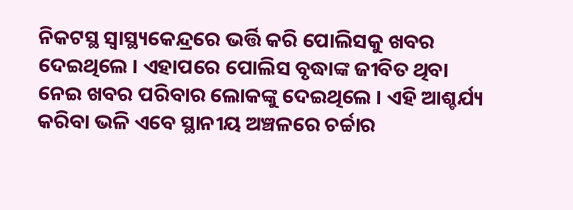ନିକଟସ୍ଥ ସ୍ବାସ୍ଥ୍ୟକେନ୍ଦ୍ରରେ ଭର୍ତ୍ତି କରି ପୋଲିସକୁ ଖବର ଦେଇଥିଲେ । ଏହାପରେ ପୋଲିସ ବୃଦ୍ଧାଙ୍କ ଜୀବିତ ଥିବା ନେଇ ଖବର ପରିବାର ଲୋକଙ୍କୁ ଦେଇଥିଲେ । ଏହି ଆଶ୍ଚର୍ଯ୍ୟ କରିବା ଭଳି ଏବେ ସ୍ଥାନୀୟ ଅଞ୍ଚଳରେ ଚର୍ଚ୍ଚାର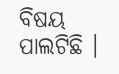ବିଷୟ ପାଲଟିଛି ।